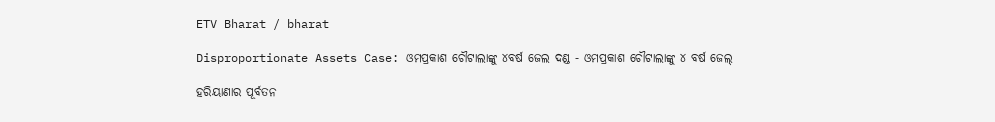ETV Bharat / bharat

Disproportionate Assets Case: ଓମପ୍ରକାଶ ଚୌଟାଲାଙ୍କୁ ୪ବର୍ଷ ଜେଲ ଦଣ୍ଡ - ଓମପ୍ରକାଶ ଚୌଟାଲାଙ୍କୁ ୪ ବର୍ଷ ଜେଲ୍‌

ହରିୟାଣାର ପୂର୍ବତନ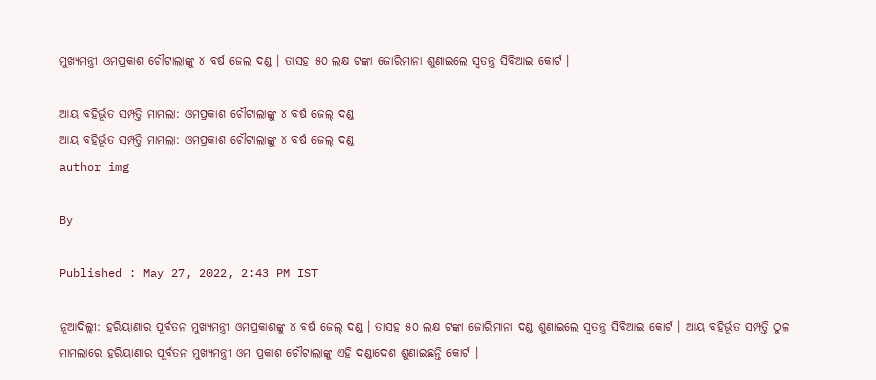ମୁଖ୍ୟମନ୍ତ୍ରୀ ଓମପ୍ରକାଶ ଚୌଟାଲାଙ୍କୁ ୪ ବର୍ଷ ଜେଲ ଦଣ୍ଡ । ତାସହ ୫୦ ଲକ୍ଷ ଟଙ୍କା ଜୋରିମାନା ଶୁଣାଇଲେ ସ୍ବତନ୍ତ୍ର ସିବିଆଇ କୋର୍ଟ ।

ଆୟ ବହିର୍ଭୂତ ସମ୍ପତ୍ତି ମାମଲା: ଓମପ୍ରକାଶ ଚୌଟାଲାଙ୍କୁ ୪ ବର୍ଷ ଜେଲ୍‌ ଦଣ୍ଡ
ଆୟ ବହିର୍ଭୂତ ସମ୍ପତ୍ତି ମାମଲା: ଓମପ୍ରକାଶ ଚୌଟାଲାଙ୍କୁ ୪ ବର୍ଷ ଜେଲ୍‌ ଦଣ୍ଡ
author img

By

Published : May 27, 2022, 2:43 PM IST

ନୂଆଦିଲ୍ଲୀ: ହରିୟାଣାର ପୂର୍ବତନ ମୁଖ୍ୟମନ୍ତ୍ରୀ ଓମପ୍ରକାଶଙ୍କୁ ୪ ବର୍ଷ ଜେଲ୍‌ ଦଣ୍ଡ । ତାସହ ୫୦ ଲକ୍ଷ ଟଙ୍କା ଜୋରିମାନା ଦଣ୍ଡ ଶୁଣାଇଲେ ସ୍ବତନ୍ତ୍ର ସିବିଆଇ କୋର୍ଟ । ଆୟ ବହିର୍ଭୂତ ସମ୍ପତ୍ତି ଠୁଳ ମାମଲାରେ ହରିୟାଣାର ପୂର୍ବତନ ମୁଖ୍ୟମନ୍ତ୍ରୀ ଓମ ପ୍ରକାଶ ଚୌଟାଲାଙ୍କୁ ଏହି ଦଣ୍ଡାଦେଶ ଶୁଣାଇଛନ୍ତି କୋର୍ଟ ।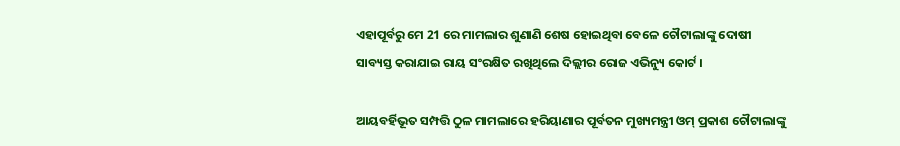ଏହାପୂର୍ବରୁ ମେ 21 ରେ ମାମଲାର ଶୁଣାଣି ଶେଷ ହୋଇଥିବା ବେଳେ ଚୌଟାଲାଙ୍କୁ ଦୋଷୀ ସାବ୍ୟସ୍ତ କରାଯାଇ ରାୟ ସଂରକ୍ଷିତ ରଖିଥିଲେ ଦିଲ୍ଲୀର ରୋଜ ଏଭିନ୍ୟୁ କୋର୍ଟ ।

ଆୟବର୍ହିଭୂତ ସମ୍ପତ୍ତି ଠୁଳ ମାମଲାରେ ହରିୟାଣାର ପୂର୍ବତନ ମୁଖ୍ୟମନ୍ତ୍ରୀ ଓମ୍ ପ୍ରକାଶ ଚୌଟାଲାଙ୍କୁ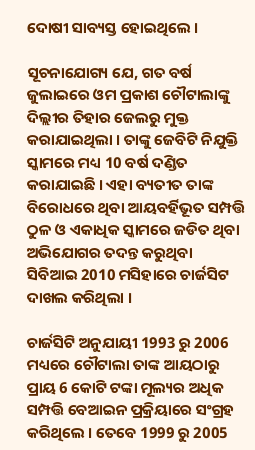ଦୋଷୀ ସାବ୍ୟସ୍ତ ହୋଇଥିଲେ ।

ସୂଚନାଯୋଗ୍ୟ ଯେ, ଗତ ବର୍ଷ ଜୁଲାଇରେ ଓମ ପ୍ରକାଶ ଚୌଟାଲାଙ୍କୁ ଦିଲ୍ଲୀର ତିହାର ଜେଲରୁ ମୁକ୍ତ କରାଯାଇଥିଲା । ତାଙ୍କୁ ଜେବିଟି ନିଯୁକ୍ତି ସ୍କାମରେ ମଧ୍ୟ 10 ବର୍ଷ ଦଣ୍ଡିତ କରାଯାଇଛି । ଏହା ବ୍ୟତୀତ ତାଙ୍କ ବିରୋଧରେ ଥିବା ଆୟବର୍ହିଭୂତ ସମ୍ପତ୍ତି ଠୁଳ ଓ ଏକାଧିକ ସ୍କାମରେ ଜଡିତ ଥିବା ଅଭିଯୋଗର ତଦନ୍ତ କରୁଥିବା ସିବିଆଇ 2010 ମସିହାରେ ଚାର୍ଜସିଟ ଦାଖଲ କରିଥିଲା ।

ଚାର୍ଜସିଟି ଅନୁଯାୟୀ 1993 ରୁ 2006 ମଧ୍ୟରେ ଚୌଟାଲା ତାଙ୍କ ଆୟଠାରୁ ପ୍ରାୟ 6 କୋଟି ଟଙ୍କା ମୂଲ୍ୟର ଅଧିକ ସମ୍ପତ୍ତି ବେଆଇନ ପ୍ରକ୍ରିୟାରେ ସଂଗ୍ରହ କରିଥିଲେ । ତେବେ 1999 ରୁ 2005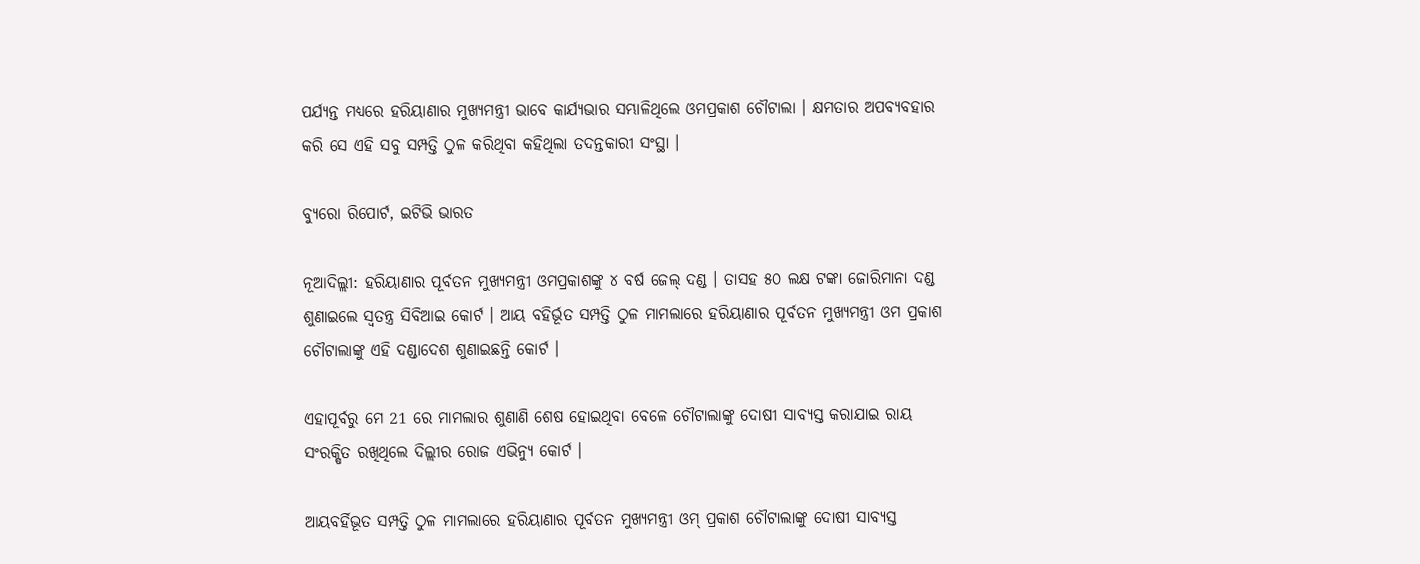ପର୍ଯ୍ୟନ୍ତ ମଧ୍ୟରେ ହରିୟାଣାର ମୁଖ୍ୟମନ୍ତ୍ରୀ ଭାବେ କାର୍ଯ୍ୟଭାର ସମ୍ଭାଳିଥିଲେ ଓମପ୍ରକାଶ ଚୌଟାଲା । କ୍ଷମତାର ଅପବ୍ୟବହାର କରି ସେ ଏହି ସବୁ ସମ୍ପତ୍ତି ଠୁଳ କରିଥିବା କହିଥିଲା ତଦନ୍ତକାରୀ ସଂସ୍ଥା ।

ବ୍ୟୁରୋ ରିପୋର୍ଟ, ଇଟିଭି ଭାରତ

ନୂଆଦିଲ୍ଲୀ: ହରିୟାଣାର ପୂର୍ବତନ ମୁଖ୍ୟମନ୍ତ୍ରୀ ଓମପ୍ରକାଶଙ୍କୁ ୪ ବର୍ଷ ଜେଲ୍‌ ଦଣ୍ଡ । ତାସହ ୫୦ ଲକ୍ଷ ଟଙ୍କା ଜୋରିମାନା ଦଣ୍ଡ ଶୁଣାଇଲେ ସ୍ବତନ୍ତ୍ର ସିବିଆଇ କୋର୍ଟ । ଆୟ ବହିର୍ଭୂତ ସମ୍ପତ୍ତି ଠୁଳ ମାମଲାରେ ହରିୟାଣାର ପୂର୍ବତନ ମୁଖ୍ୟମନ୍ତ୍ରୀ ଓମ ପ୍ରକାଶ ଚୌଟାଲାଙ୍କୁ ଏହି ଦଣ୍ଡାଦେଶ ଶୁଣାଇଛନ୍ତି କୋର୍ଟ ।

ଏହାପୂର୍ବରୁ ମେ 21 ରେ ମାମଲାର ଶୁଣାଣି ଶେଷ ହୋଇଥିବା ବେଳେ ଚୌଟାଲାଙ୍କୁ ଦୋଷୀ ସାବ୍ୟସ୍ତ କରାଯାଇ ରାୟ ସଂରକ୍ଷିତ ରଖିଥିଲେ ଦିଲ୍ଲୀର ରୋଜ ଏଭିନ୍ୟୁ କୋର୍ଟ ।

ଆୟବର୍ହିଭୂତ ସମ୍ପତ୍ତି ଠୁଳ ମାମଲାରେ ହରିୟାଣାର ପୂର୍ବତନ ମୁଖ୍ୟମନ୍ତ୍ରୀ ଓମ୍ ପ୍ରକାଶ ଚୌଟାଲାଙ୍କୁ ଦୋଷୀ ସାବ୍ୟସ୍ତ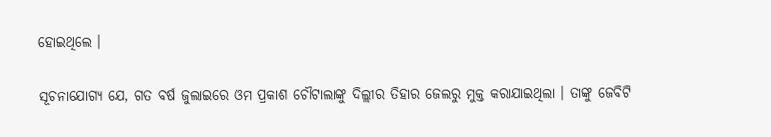ହୋଇଥିଲେ ।

ସୂଚନାଯୋଗ୍ୟ ଯେ, ଗତ ବର୍ଷ ଜୁଲାଇରେ ଓମ ପ୍ରକାଶ ଚୌଟାଲାଙ୍କୁ ଦିଲ୍ଲୀର ତିହାର ଜେଲରୁ ମୁକ୍ତ କରାଯାଇଥିଲା । ତାଙ୍କୁ ଜେବିଟି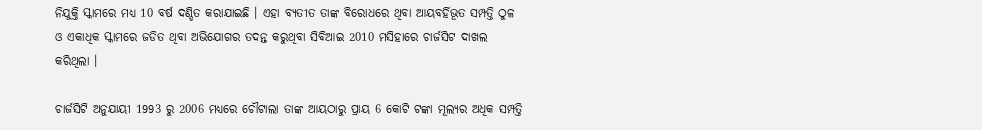ନିଯୁକ୍ତି ସ୍କାମରେ ମଧ୍ୟ 10 ବର୍ଷ ଦଣ୍ଡିତ କରାଯାଇଛି । ଏହା ବ୍ୟତୀତ ତାଙ୍କ ବିରୋଧରେ ଥିବା ଆୟବର୍ହିଭୂତ ସମ୍ପତ୍ତି ଠୁଳ ଓ ଏକାଧିକ ସ୍କାମରେ ଜଡିତ ଥିବା ଅଭିଯୋଗର ତଦନ୍ତ କରୁଥିବା ସିବିଆଇ 2010 ମସିହାରେ ଚାର୍ଜସିଟ ଦାଖଲ କରିଥିଲା ।

ଚାର୍ଜସିଟି ଅନୁଯାୟୀ 1993 ରୁ 2006 ମଧ୍ୟରେ ଚୌଟାଲା ତାଙ୍କ ଆୟଠାରୁ ପ୍ରାୟ 6 କୋଟି ଟଙ୍କା ମୂଲ୍ୟର ଅଧିକ ସମ୍ପତ୍ତି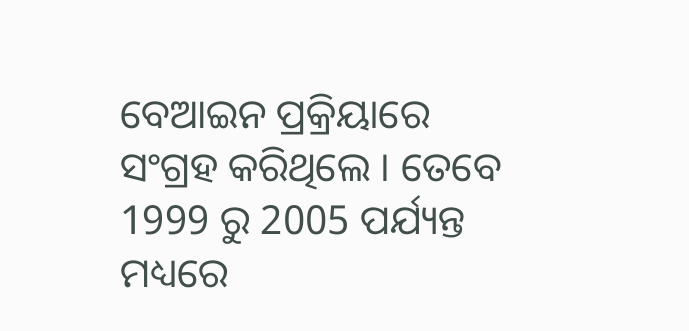ବେଆଇନ ପ୍ରକ୍ରିୟାରେ ସଂଗ୍ରହ କରିଥିଲେ । ତେବେ 1999 ରୁ 2005 ପର୍ଯ୍ୟନ୍ତ ମଧ୍ୟରେ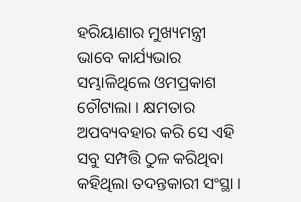ହରିୟାଣାର ମୁଖ୍ୟମନ୍ତ୍ରୀ ଭାବେ କାର୍ଯ୍ୟଭାର ସମ୍ଭାଳିଥିଲେ ଓମପ୍ରକାଶ ଚୌଟାଲା । କ୍ଷମତାର ଅପବ୍ୟବହାର କରି ସେ ଏହି ସବୁ ସମ୍ପତ୍ତି ଠୁଳ କରିଥିବା କହିଥିଲା ତଦନ୍ତକାରୀ ସଂସ୍ଥା ।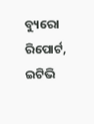ବ୍ୟୁରୋ ରିପୋର୍ଟ, ଇଟିଭି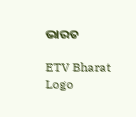ଭାରତ

ETV Bharat Logo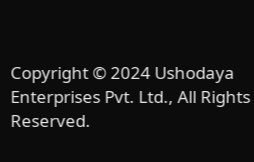Copyright © 2024 Ushodaya Enterprises Pvt. Ltd., All Rights Reserved.